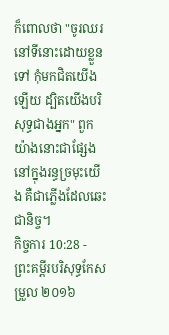ក៏ពោលថា "ចូរឈរនៅទីនោះដោយខ្លួនទៅ កុំមកជិតយើងឡើយ ដ្បិតយើងបរិសុទ្ធជាងអ្នក" ពួកយ៉ាងនោះជាផ្សែងនៅក្នុងរន្ធច្រមុះយើង គឺជាភ្លើងដែលឆេះជានិច្ច។
កិច្ចការ 10:28 - ព្រះគម្ពីរបរិសុទ្ធកែសម្រួល ២០១៦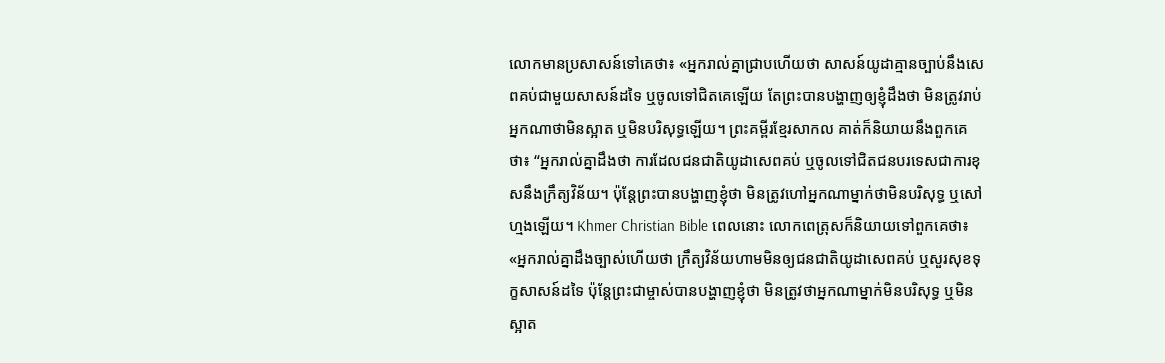លោកមានប្រសាសន៍ទៅគេថា៖ «អ្នករាល់គ្នាជ្រាបហើយថា សាសន៍យូដាគ្មានច្បាប់នឹងសេពគប់ជាមួយសាសន៍ដទៃ ឬចូលទៅជិតគេឡើយ តែព្រះបានបង្ហាញឲ្យខ្ញុំដឹងថា មិនត្រូវរាប់អ្នកណាថាមិនស្អាត ឬមិនបរិសុទ្ធឡើយ។ ព្រះគម្ពីរខ្មែរសាកល គាត់ក៏និយាយនឹងពួកគេថា៖ “អ្នករាល់គ្នាដឹងថា ការដែលជនជាតិយូដាសេពគប់ ឬចូលទៅជិតជនបរទេសជាការខុសនឹងក្រឹត្យវិន័យ។ ប៉ុន្តែព្រះបានបង្ហាញខ្ញុំថា មិនត្រូវហៅអ្នកណាម្នាក់ថាមិនបរិសុទ្ធ ឬសៅហ្មងឡើយ។ Khmer Christian Bible ពេលនោះ លោកពេត្រុសក៏និយាយទៅពួកគេថា៖ «អ្នករាល់គ្នាដឹងច្បាស់ហើយថា ក្រឹត្យវិន័យហាមមិនឲ្យជនជាតិយូដាសេពគប់ ឬសួរសុខទុក្ខសាសន៍ដទៃ ប៉ុន្ដែព្រះជាម្ចាស់បានបង្ហាញខ្ញុំថា មិនត្រូវថាអ្នកណាម្នាក់មិនបរិសុទ្ធ ឬមិនស្អាត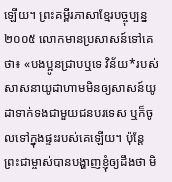ឡើយ។ ព្រះគម្ពីរភាសាខ្មែរបច្ចុប្បន្ន ២០០៥ លោកមានប្រសាសន៍ទៅគេថា៖ «បងប្អូនជ្រាបឬទេ វិន័យ*របស់សាសនាយូដាហាមមិនឲ្យសាសន៍យូដាទាក់ទងជាមួយជនបរទេស ឬក៏ចូលទៅក្នុងផ្ទះរបស់គេឡើយ។ ប៉ុន្តែ ព្រះជាម្ចាស់បានបង្ហាញខ្ញុំឲ្យដឹងថា មិ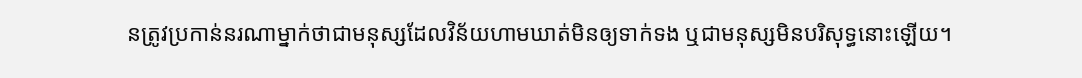នត្រូវប្រកាន់នរណាម្នាក់ថាជាមនុស្សដែលវិន័យហាមឃាត់មិនឲ្យទាក់ទង ឬជាមនុស្សមិនបរិសុទ្ធនោះឡើយ។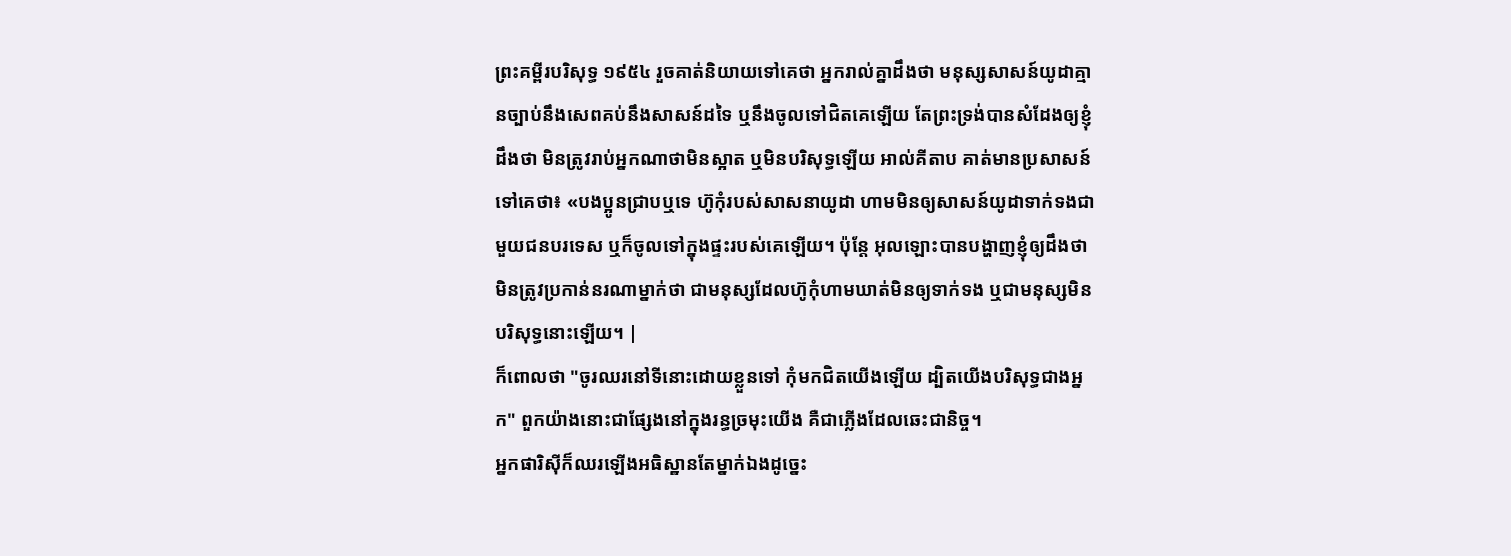ព្រះគម្ពីរបរិសុទ្ធ ១៩៥៤ រួចគាត់និយាយទៅគេថា អ្នករាល់គ្នាដឹងថា មនុស្សសាសន៍យូដាគ្មានច្បាប់នឹងសេពគប់នឹងសាសន៍ដទៃ ឬនឹងចូលទៅជិតគេឡើយ តែព្រះទ្រង់បានសំដែងឲ្យខ្ញុំដឹងថា មិនត្រូវរាប់អ្នកណាថាមិនស្អាត ឬមិនបរិសុទ្ធឡើយ អាល់គីតាប គាត់មានប្រសាសន៍ទៅគេថា៖ «បងប្អូនជ្រាបឬទេ ហ៊ូកុំរបស់សាសនាយូដា ហាមមិនឲ្យសាសន៍យូដាទាក់ទងជាមួយជនបរទេស ឬក៏ចូលទៅក្នុងផ្ទះរបស់គេឡើយ។ ប៉ុន្ដែ អុលឡោះបានបង្ហាញខ្ញុំឲ្យដឹងថា មិនត្រូវប្រកាន់នរណាម្នាក់ថា ជាមនុស្សដែលហ៊ូកុំហាមឃាត់មិនឲ្យទាក់ទង ឬជាមនុស្សមិនបរិសុទ្ធនោះឡើយ។ |
ក៏ពោលថា "ចូរឈរនៅទីនោះដោយខ្លួនទៅ កុំមកជិតយើងឡើយ ដ្បិតយើងបរិសុទ្ធជាងអ្នក" ពួកយ៉ាងនោះជាផ្សែងនៅក្នុងរន្ធច្រមុះយើង គឺជាភ្លើងដែលឆេះជានិច្ច។
អ្នកផារិស៊ីក៏ឈរឡើងអធិស្ឋានតែម្នាក់ឯងដូច្នេះ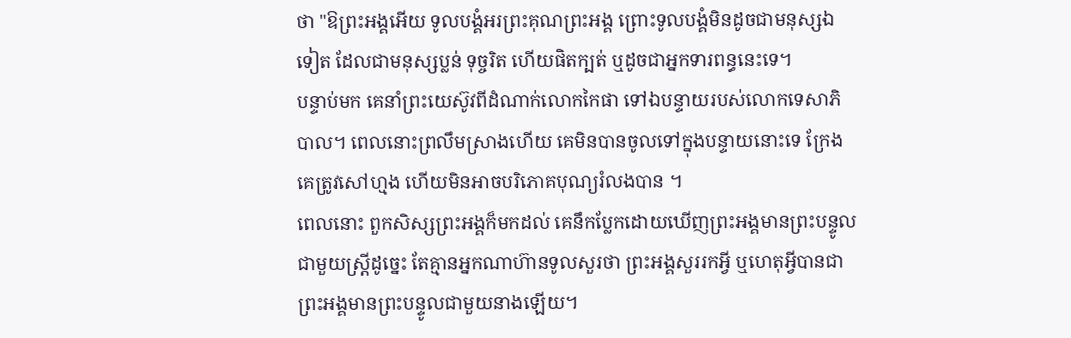ថា "ឱព្រះអង្គអើយ ទូលបង្គំអរព្រះគុណព្រះអង្គ ព្រោះទូលបង្គំមិនដូចជាមនុស្សឯទៀត ដែលជាមនុស្សប្លន់ ទុច្ចរិត ហើយផិតក្បត់ ឬដូចជាអ្នកទារពន្ធនេះទេ។
បន្ទាប់មក គេនាំព្រះយេស៊ូវពីដំណាក់លោកកៃផា ទៅឯបន្ទាយរបស់លោកទេសាភិបាល។ ពេលនោះព្រលឹមស្រាងហើយ គេមិនបានចូលទៅក្នុងបន្ទាយនោះទេ ក្រែងគេត្រូវសៅហ្មង ហើយមិនអាចបរិភោគបុណ្យរំលងបាន ។
ពេលនោះ ពួកសិស្សព្រះអង្គក៏មកដល់ គេនឹកប្លែកដោយឃើញព្រះអង្គមានព្រះបន្ទូលជាមួយស្ត្រីដូច្នេះ តែគ្មានអ្នកណាហ៊ានទូលសួរថា ព្រះអង្គសួររកអ្វី ឬហេតុអ្វីបានជាព្រះអង្គមានព្រះបន្ទូលជាមួយនាងឡើយ។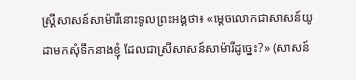ស្ត្រីសាសន៍សាម៉ារីនោះទូលព្រះអង្គថា៖ «ម្តេចលោកជាសាសន៍យូដាមកសុំទឹកនាងខ្ញុំ ដែលជាស្រីសាសន៍សាម៉ារីដូច្នេះ?» (សាសន៍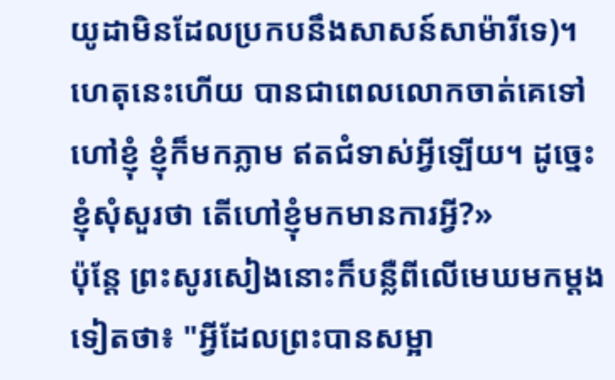យូដាមិនដែលប្រកបនឹងសាសន៍សាម៉ារីទេ)។
ហេតុនេះហើយ បានជាពេលលោកចាត់គេទៅហៅខ្ញុំ ខ្ញុំក៏មកភ្លាម ឥតជំទាស់អ្វីឡើយ។ ដូច្នេះ ខ្ញុំសុំសួរថា តើហៅខ្ញុំមកមានការអ្វី?»
ប៉ុន្ដែ ព្រះសូរសៀងនោះក៏បន្លឺពីលើមេឃមកម្តងទៀតថា៖ "អ្វីដែលព្រះបានសម្អា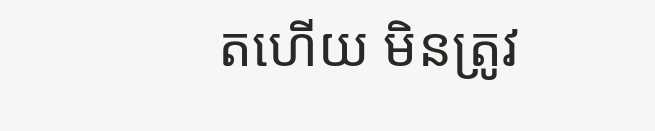តហើយ មិនត្រូវ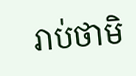រាប់ថាមិ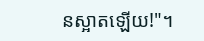នស្អាតឡើយ!"។